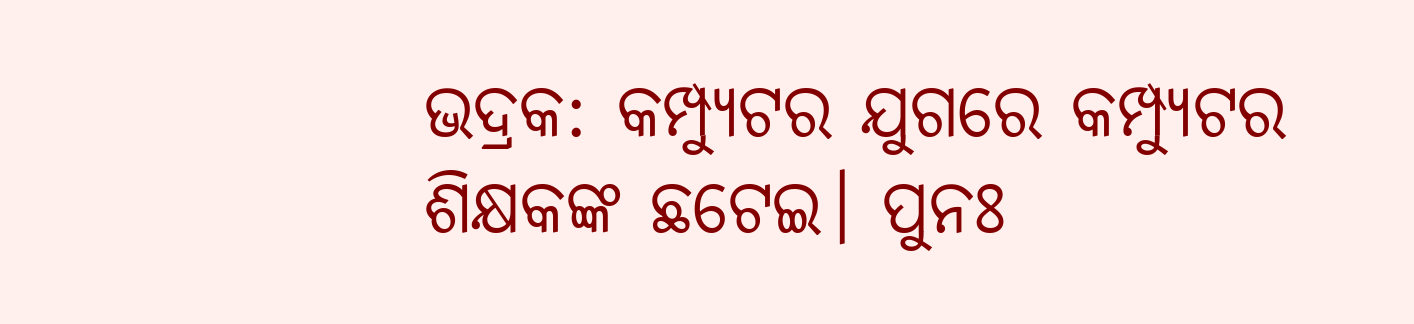ଭଦ୍ରକ: କମ୍ପ୍ୟୁଟର ଯୁଗରେ କମ୍ପ୍ୟୁଟର ଶିକ୍ଷକଙ୍କ ଛଟେଇ। ପୁନଃ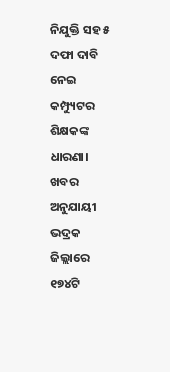ନିଯୁକ୍ତି ସହ ୫ ଦଫା ଦାବି ନେଇ କମ୍ପ୍ୟୁଟର ଶିକ୍ଷକଙ୍କ ଧାରଣା। ଖବର ଅନୁଯାୟୀ ଭଦ୍ରକ ଜିଲ୍ଲାରେ ୧୭୪ଟି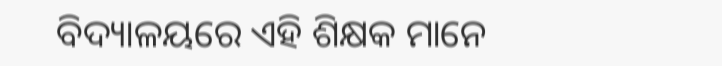ବିଦ୍ୟାଳୟରେ ଏହି ଶିକ୍ଷକ ମାନେ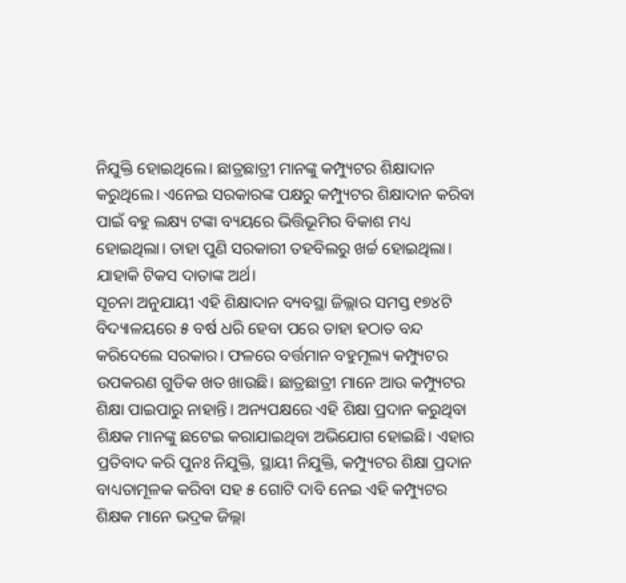ନିଯୁକ୍ତି ହୋଇଥିଲେ। ଛାତ୍ରଛାତ୍ରୀ ମାନଙ୍କୁ କମ୍ପ୍ୟୁଟର ଶିକ୍ଷାଦାନ କରୁଥିଲେ। ଏନେଇ ସରକାରଙ୍କ ପକ୍ଷରୁ କମ୍ପ୍ୟୁଟର ଶିକ୍ଷାଦାନ କରିବା ପାଇଁ ବହୁ ଲକ୍ଷ୍ୟ ଟଙ୍କା ବ୍ୟୟରେ ଭିତ୍ତିଭୂମିର ବିକାଶ ମଧ୍ୟ ହୋଇଥିଲା। ତାହା ପୁଣି ସରକାରୀ ତହବିଲରୁ ଖର୍ଚ୍ଚ ହୋଇଥିଲା। ଯାହାକି ଟିକସ ଦାତାଙ୍କ ଅର୍ଥ।
ସୂଚନା ଅନୁଯାୟୀ ଏହି ଶିକ୍ଷାଦାନ ବ୍ୟବସ୍ଥା ଜିଲ୍ଲାର ସମସ୍ତ ୧୭୪ଟି ବିଦ୍ୟାଳୟରେ ୫ ବର୍ଷ ଧରି ହେବା ପରେ ତାହା ହଠାତ ବନ୍ଦ କରିଦେଲେ ସରକାର। ଫଳରେ ବର୍ତ୍ତମାନ ବହୁମୂଲ୍ୟ କମ୍ପ୍ୟୁଟର ଉପକରଣ ଗୁଡିକ ଖତ ଖାଉଛି। ଛାତ୍ରଛାତ୍ରୀ ମାନେ ଆଉ କମ୍ପ୍ୟୁଟର ଶିକ୍ଷା ପାଇପାରୁ ନାହାନ୍ତି। ଅନ୍ୟପକ୍ଷରେ ଏହି ଶିକ୍ଷା ପ୍ରଦାନ କରୁଥିବା ଶିକ୍ଷକ ମାନଙ୍କୁ ଛଟେଇ କରାଯାଇଥିବା ଅଭିଯୋଗ ହୋଇଛି। ଏହାର ପ୍ରତିବାଦ କରି ପୁନଃ ନିଯୁକ୍ତି, ସ୍ଥାୟୀ ନିଯୁକ୍ତି, କମ୍ପ୍ୟୁଟର ଶିକ୍ଷା ପ୍ରଦାନ ବାଧ୍ୟତାମୂଳକ କରିବା ସହ ୫ ଗୋଟି ଦାବି ନେଇ ଏହି କମ୍ପ୍ୟୁଟର ଶିକ୍ଷକ ମାନେ ଭଦ୍ରକ ଜିଲ୍ଲା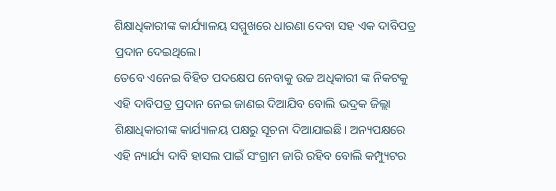ଶିକ୍ଷାଧିକାରୀଙ୍କ କାର୍ଯ୍ୟାଳୟ ସମ୍ମୁଖରେ ଧାରଣା ଦେବା ସହ ଏକ ଦାବିପତ୍ର ପ୍ରଦାନ ଦେଇଥିଲେ।
ତେବେ ଏନେଇ ବିହିତ ପଦକ୍ଷେପ ନେବାକୁ ଉଚ୍ଚ ଅଧିକାରୀ ଙ୍କ ନିକଟକୁ ଏହି ଦାବିପତ୍ର ପ୍ରଦାନ ନେଇ ଜାଣଇ ଦିଆଯିବ ବୋଲି ଭଦ୍ରକ ଜିଲ୍ଲା ଶିକ୍ଷାଧିକାରୀଙ୍କ କାର୍ଯ୍ୟାଳୟ ପକ୍ଷରୁ ସୂଚନା ଦିଆଯାଇଛି। ଅନ୍ୟପକ୍ଷରେ ଏହି ନ୍ୟାର୍ଯ୍ୟ ଦାବି ହାସଲ ପାଇଁ ସଂଗ୍ରାମ ଜାରି ରହିବ ବୋଲି କମ୍ପ୍ୟୁଟର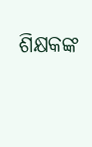ଶିକ୍ଷକଙ୍କ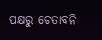ପକ୍ଷରୁ ଚେତାବନି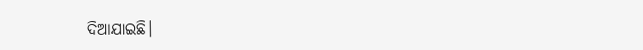ଦିଆଯାଇଛି।